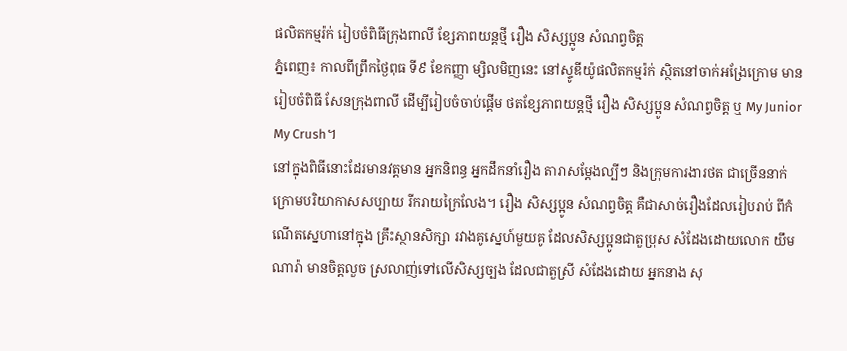ផលិតកម្មរ៉ក់ រៀបចំពិធីក្រុងពាលី ខ្សែភាពយន្តថ្មី រឿង សិស្សប្អូន សំណព្វចិត្ត
ភ្នំពេញ៖ កាលពីព្រឹកថ្ងៃពុធ ទី៩ ខែកញ្ញា ម្សិលមិញនេះ នៅស្ទូឌីយ៉ូផលិតកម្មរ៉ក់ ស្ថិតនៅចាក់អង្រែក្រោម មានរៀបចំពិធី សែនក្រុងពាលី ដើម្បីរៀបចំចាប់ផ្តើម ថតខ្សែភាពយន្តថ្មី រឿង សិស្សប្អូន សំណព្វចិត្ត ឬ My Junior My Crush។
នៅក្នុងពិធីនោះដែរមានវត្តមាន អ្នកនិពន្ធ អ្នកដឹកនាំរឿង តារាសម្តែងល្បីៗ និងក្រុមការងារថត ជាច្រើននាក់ ក្រោមបរិយាកាសសប្បាយ រីករាយក្រៃលែង។ រឿង សិស្សប្អូន សំណព្វចិត្ត គឺជាសាច់រឿងដែលរៀបរាប់ ពីកំណើតស្នេហានៅក្នុង គ្រឹះស្ថានសិក្សា រវាងគូស្នេហ៍មួយគូ ដែលសិស្សប្អូនជាតួប្រុស សំដែងដោយលោក យឹម ណារ៉ា មានចិត្តលួច ស្រលាញ់ទៅលើសិស្សច្បង ដែលជាតួស្រី សំដែងដោយ អ្នកនាង សុ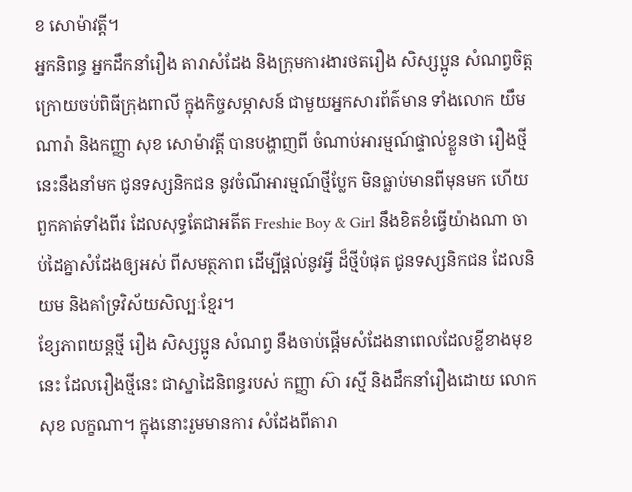ខ សោម៉ាវត្តី។
អ្នកនិពន្ធ អ្នកដឹកនាំរឿង តារាសំដែង និងក្រុមការងារថតរឿង សិស្សប្អូន សំណព្វចិត្ត
ក្រោយចប់ពិធីក្រុងពាលី ក្នុងកិច្ចសម្ភាសន៍ ជាមួយអ្នកសារព័ត៌មាន ទាំងលោក យឹម ណារ៉ា និងកញ្ញា សុខ សោម៉ាវត្តី បានបង្ហាញពី ចំណាប់អារម្មណ៍ផ្ទាល់ខ្លួនថា រឿងថ្មីនេះនឹងនាំមក ជូនទស្សនិកជន នូវចំណីអារម្មណ៍ថ្មីប្លែក មិនធ្លាប់មានពីមុនមក ហើយពួកគាត់ទាំងពីរ ដែលសុទ្ធតែជាអតីត Freshie Boy & Girl នឹងខិតខំធ្វើយ៉ាងណា ចាប់ដៃគ្នាសំដែងឲ្យអស់ ពីសមត្ថភាព ដើម្បីផ្តល់នូវអ្វី ដ៏ថ្មីបំផុត ជូនទស្សនិកជន ដែលនិយម និងគាំទ្រវិស័យសិល្បៈខ្មែរ។
ខ្សែភាពយន្តថ្មី រឿង សិស្សប្អូន សំណព្វ នឹងចាប់ផ្តើមសំដែងនាពេលដែលខ្លីខាងមុខនេះ ដែលរឿងថ្មីនេះ ជាស្នាដៃនិពន្ធរបស់ កញ្ញា ស៊ា រស្មី និងដឹកនាំរឿងដោយ លោក សុខ លក្ខណា។ ក្នុងនោះរួមមានការ សំដែងពីតារា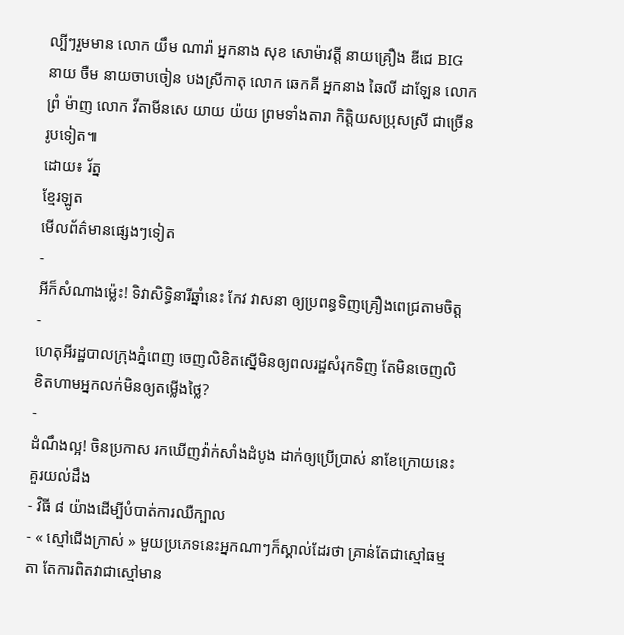ល្បីៗរួមមាន លោក យឹម ណារ៉ា អ្នកនាង សុខ សោម៉ាវត្តី នាយគ្រឿង ឌីជេ BIG នាយ ចឺម នាយចាបចៀន បងស្រីកាតុ លោក ឆេកគី អ្នកនាង ឆៃលី ដាឡែន លោក ព្រំ ម៉ាញ លោក វីតាមីនសេ យាយ យ៉យ ព្រមទាំងតារា កិត្តិយសប្រុសស្រី ជាច្រើនរូបទៀត៕
ដោយ៖ រ័ត្ន
ខ្មែរឡូត
មើលព័ត៌មានផ្សេងៗទៀត
-
អីក៏សំណាងម្ល៉េះ! ទិវាសិទ្ធិនារីឆ្នាំនេះ កែវ វាសនា ឲ្យប្រពន្ធទិញគ្រឿងពេជ្រតាមចិត្ត
-
ហេតុអីរដ្ឋបាលក្រុងភ្នំពេញ ចេញលិខិតស្នើមិនឲ្យពលរដ្ឋសំរុកទិញ តែមិនចេញលិខិតហាមអ្នកលក់មិនឲ្យតម្លើងថ្លៃ?
-
ដំណឹងល្អ! ចិនប្រកាស រកឃើញវ៉ាក់សាំងដំបូង ដាក់ឲ្យប្រើប្រាស់ នាខែក្រោយនេះ
គួរយល់ដឹង
- វិធី ៨ យ៉ាងដើម្បីបំបាត់ការឈឺក្បាល
- « ស្មៅជើងក្រាស់ » មួយប្រភេទនេះអ្នកណាៗក៏ស្គាល់ដែរថា គ្រាន់តែជាស្មៅធម្មតា តែការពិតវាជាស្មៅមាន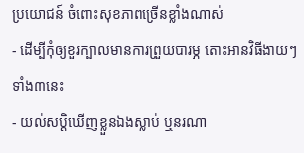ប្រយោជន៍ ចំពោះសុខភាពច្រើនខ្លាំងណាស់
- ដើម្បីកុំឲ្យខួរក្បាលមានការព្រួយបារម្ភ តោះអានវិធីងាយៗទាំង៣នេះ
- យល់សប្តិឃើញខ្លួនឯងស្លាប់ ឬនរណា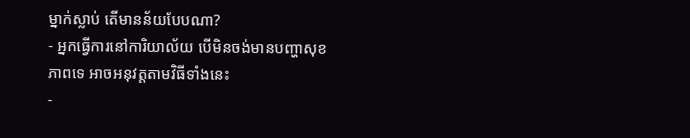ម្នាក់ស្លាប់ តើមានន័យបែបណា?
- អ្នកធ្វើការនៅការិយាល័យ បើមិនចង់មានបញ្ហាសុខភាពទេ អាចអនុវត្តតាមវិធីទាំងនេះ
-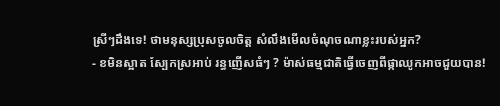ស្រីៗដឹងទេ! ថាមនុស្សប្រុសចូលចិត្ត សំលឹងមើលចំណុចណាខ្លះរបស់អ្នក?
- ខមិនស្អាត ស្បែកស្រអាប់ រន្ធញើសធំៗ ? ម៉ាស់ធម្មជាតិធ្វើចេញពីផ្កាឈូកអាចជួយបាន!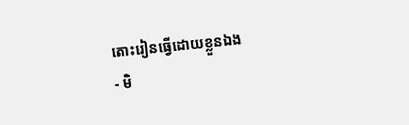តោះរៀនធ្វើដោយខ្លួនឯង
- មិ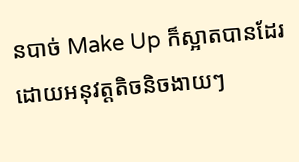នបាច់ Make Up ក៏ស្អាតបានដែរ ដោយអនុវត្តតិចនិចងាយៗ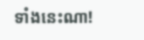ទាំងនេះណា!